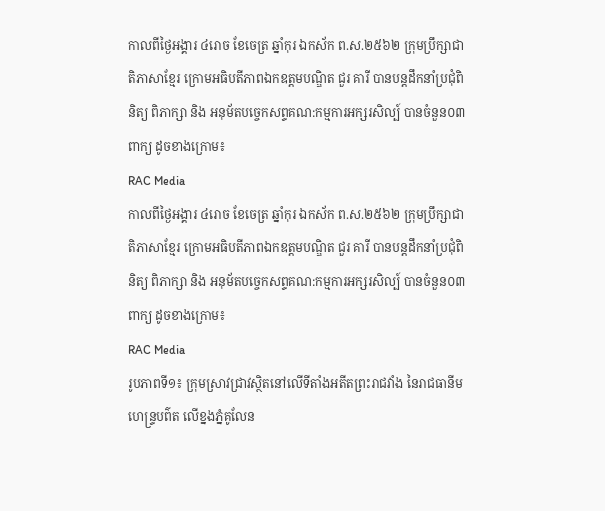កាលពីថ្ងៃអង្គារ ៤រោច ខែចេត្រ ឆ្នាំកុរ ឯកស័ក ព.ស.២៥៦២ ក្រុមប្រឹក្សាជាតិភាសាខ្មែរ ក្រោមអធិបតីភាពឯកឧត្តមបណ្ឌិត ជួរ គារី បានបន្តដឹកនាំប្រជុំពិនិត្យ ពិភាក្សា និង អនុម័តបច្ចេកសព្ទគណ:កម្មការអក្សរសិល្ប៍ បានចំនួន០៣ពាក្យ ដូចខាងក្រោម៖
RAC Media
កាលពីថ្ងៃអង្គារ ៤រោច ខែចេត្រ ឆ្នាំកុរ ឯកស័ក ព.ស.២៥៦២ ក្រុមប្រឹក្សាជាតិភាសាខ្មែរ ក្រោមអធិបតីភាពឯកឧត្តមបណ្ឌិត ជួរ គារី បានបន្តដឹកនាំប្រជុំពិនិត្យ ពិភាក្សា និង អនុម័តបច្ចេកសព្ទគណ:កម្មការអក្សរសិល្ប៍ បានចំនួន០៣ពាក្យ ដូចខាងក្រោម៖
RAC Media
រូបភាពទី១៖ ក្រុមស្រាវជ្រាវស្ថិតនៅលើទីតាំងអតីតព្រះរាជវាំង នៃរាជធានីមហេន្រ្ទបព៌ត លើខ្នងភ្នំគូលែន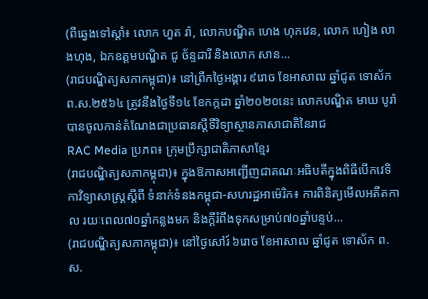(ពីឆ្វេងទៅស្តាំ៖ លោក ហួត រ៉ា, លោកបណ្ឌិត ហេង ហុកវេន, លោក ហៀង លាងហុង, ឯកឧត្តមបណ្ឌិត ជូ ច័ន្ទដារី និងលោក សាន...
(រាជបណ្ឌិត្យសភាកម្ពុជា)៖ នៅព្រឹកថ្ងៃអង្គារ ៩រោច ខែអាសាឍ ឆ្នាំជូត ទោស័ក ព.ស.២៥៦៤ ត្រូវនឹងថ្ងៃទី១៤ ខែកក្កដា ឆ្នាំ២០២០នេះ លោកបណ្ឌិត មាឃ បូរ៉ា បានចូលកាន់តំណែងជាប្រធានស្តីទីវិទ្យាស្ថានភាសាជាតិនៃរាជ
RAC Media ប្រភព៖ ក្រុមប្រឹក្សាជាតិភាសាខ្មែរ
(រាជបណ្ឌិត្យសភាកម្ពុជា)៖ ក្នុងឱកាសអញ្ជើញជាគណៈអធិបតីក្នុងពិធីបើកវេទិកាវិទ្យាសាស្ត្រស្តីពី ទំនាក់ទំនងកម្ពុជា-សហរដ្ឋអាម៉េរិក៖ ការពិនិត្យមើលអតីតកាល រយៈពេល៧០ឆ្នាំកន្លងមក និងក្ដីរំពឹងទុកសម្រាប់៧០ឆ្នាំបន្ទប់...
(រាជបណ្ឌិត្យសភាកម្ពុជា)៖ នៅថ្ងៃសៅរ៍ ៦រោច ខែអាសាឍ ឆ្នាំជូត ទោស័ក ព.ស.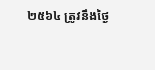២៥៦៤ ត្រូវនឹងថ្ងៃ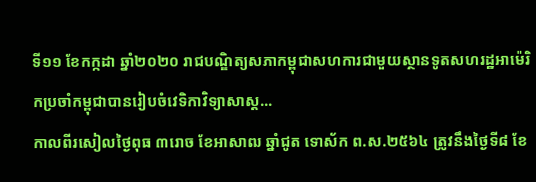ទី១១ ខែកក្កដា ឆ្នាំ២០២០ រាជបណ្ឌិត្យសភាកម្ពុជាសហការជាមួយស្ថានទូតសហរដ្ឋអាម៉េរិកប្រចាំកម្ពុជាបានរៀបចំវេទិកាវិទ្យាសាស្ត...
កាលពីរសៀលថ្ងៃពុធ ៣រោច ខែអាសាឍ ឆ្នាំជូត ទោស័ក ព.ស.២៥៦៤ ត្រូវនឹងថ្ងៃទី៨ ខែ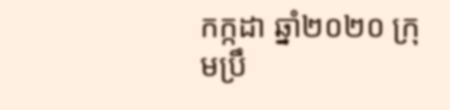កក្កដា ឆ្នាំ២០២០ ក្រុមប្រឹ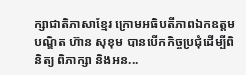ក្សាជាតិភាសាខ្មែរ ក្រោមអធិបតីភាពឯកឧត្តមបណ្ឌិត ហ៊ាន សុខុម បានបើកកិច្ចប្រជុំដើម្បីពិនិត្យ ពិភាក្សា និងអន...